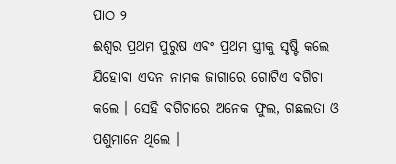ପାଠ ୨
ଈଶ୍ୱର ପ୍ରଥମ ପୁରୁଷ ଏବଂ ପ୍ରଥମ ସ୍ତ୍ରୀକୁ ସୃଷ୍ଟି କଲେ
ଯିହୋବା ଏଦନ ନାମକ ଜାଗାରେ ଗୋଟିଏ ବଗିଚା କଲେ । ସେହି ବଗିଚାରେ ଅନେକ ଫୁଲ, ଗଛଲତା ଓ ପଶୁମାନେ ଥିଲେ ।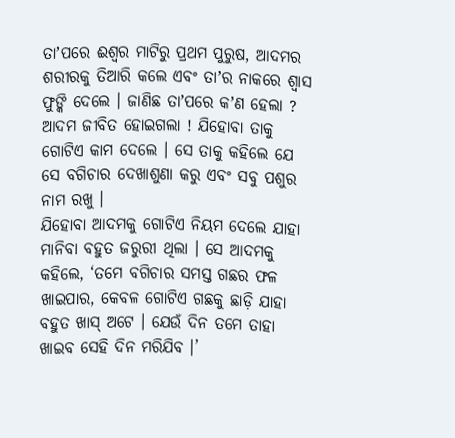ତାʼପରେ ଈଶ୍ୱର ମାଟିରୁ ପ୍ରଥମ ପୁରୁଷ, ଆଦମର ଶରୀରକୁ ତିଆରି କଲେ ଏବଂ ତାʼର ନାକରେ ଶ୍ୱାସ ଫୁଙ୍କି ଦେଲେ । ଜାଣିଛ ତାʼପରେ କʼଣ ହେଲା ? ଆଦମ ଜୀବିତ ହୋଇଗଲା ! ଯିହୋବା ତାକୁ ଗୋଟିଏ କାମ ଦେଲେ । ସେ ତାକୁ କହିଲେ ଯେ ସେ ବଗିଚାର ଦେଖାଶୁଣା କରୁ ଏବଂ ସବୁ ପଶୁର ନାମ ରଖୁ ।
ଯିହୋବା ଆଦମକୁ ଗୋଟିଏ ନିୟମ ଦେଲେ ଯାହା ମାନିବା ବହୁତ ଜରୁରୀ ଥିଲା । ସେ ଆଦମକୁ କହିଲେ, ‘ତମେ ବଗିଚାର ସମସ୍ତ ଗଛର ଫଳ ଖାଇପାର, କେବଳ ଗୋଟିଏ ଗଛକୁ ଛାଡ଼ି ଯାହା ବହୁତ ଖାସ୍ ଅଟେ । ଯେଉଁ ଦିନ ତମେ ତାହା ଖାଇବ ସେହି ଦିନ ମରିଯିବ ।’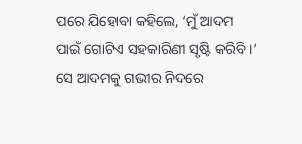ପରେ ଯିହୋବା କହିଲେ, ‘ମୁଁ ଆଦମ ପାଇଁ ଗୋଟିଏ ସହକାରିଣୀ ସୃଷ୍ଟି କରିବି ।’ ସେ ଆଦମକୁ ଗଭୀର ନିଦରେ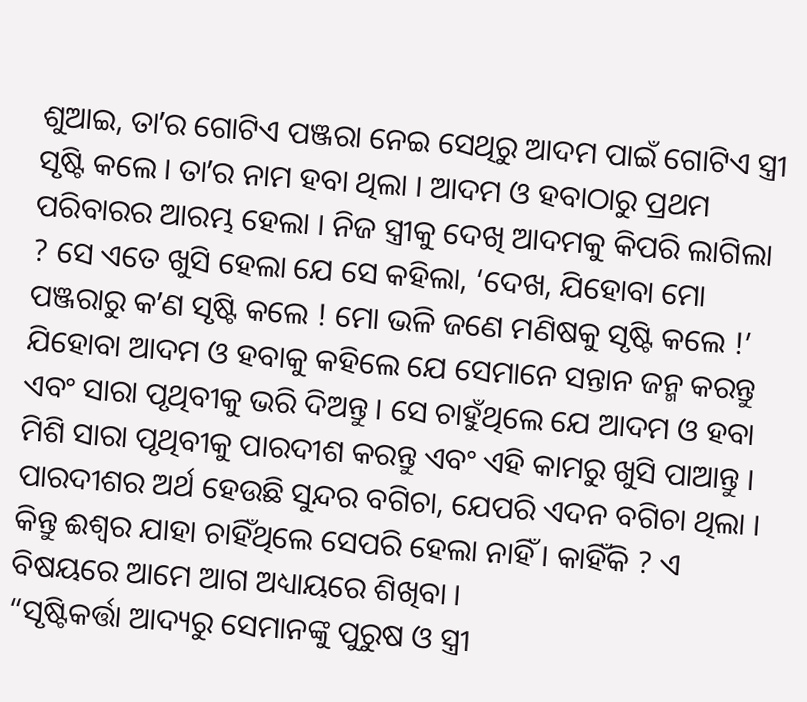ଶୁଆଇ, ତାʼର ଗୋଟିଏ ପଞ୍ଜରା ନେଇ ସେଥିରୁ ଆଦମ ପାଇଁ ଗୋଟିଏ ସ୍ତ୍ରୀ ସୃଷ୍ଟି କଲେ । ତାʼର ନାମ ହବା ଥିଲା । ଆଦମ ଓ ହବାଠାରୁ ପ୍ରଥମ ପରିବାରର ଆରମ୍ଭ ହେଲା । ନିଜ ସ୍ତ୍ରୀକୁ ଦେଖି ଆଦମକୁ କିପରି ଲାଗିଲା ? ସେ ଏତେ ଖୁସି ହେଲା ଯେ ସେ କହିଲା, ‘ଦେଖ, ଯିହୋବା ମୋ ପଞ୍ଜରାରୁ କʼଣ ସୃଷ୍ଟି କଲେ ! ମୋ ଭଳି ଜଣେ ମଣିଷକୁ ସୃଷ୍ଟି କଲେ !’
ଯିହୋବା ଆଦମ ଓ ହବାକୁ କହିଲେ ଯେ ସେମାନେ ସନ୍ତାନ ଜନ୍ମ କରନ୍ତୁ ଏବଂ ସାରା ପୃଥିବୀକୁ ଭରି ଦିଅନ୍ତୁ । ସେ ଚାହୁଁଥିଲେ ଯେ ଆଦମ ଓ ହବା ମିଶି ସାରା ପୃଥିବୀକୁ ପାରଦୀଶ କରନ୍ତୁ ଏବଂ ଏହି କାମରୁ ଖୁସି ପାଆନ୍ତୁ । ପାରଦୀଶର ଅର୍ଥ ହେଉଛି ସୁନ୍ଦର ବଗିଚା, ଯେପରି ଏଦନ ବଗିଚା ଥିଲା । କିନ୍ତୁ ଈଶ୍ୱର ଯାହା ଚାହିଁଥିଲେ ସେପରି ହେଲା ନାହିଁ । କାହିଁକି ? ଏ ବିଷୟରେ ଆମେ ଆଗ ଅଧ୍ୟାୟରେ ଶିଖିବା ।
“ସୃଷ୍ଟିକର୍ତ୍ତା ଆଦ୍ୟରୁ ସେମାନଙ୍କୁ ପୁରୁଷ ଓ ସ୍ତ୍ରୀ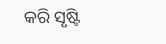କରି ସୃଷ୍ଟି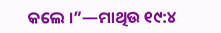କଲେ ।”—ମାଥିଉ ୧୯:୪